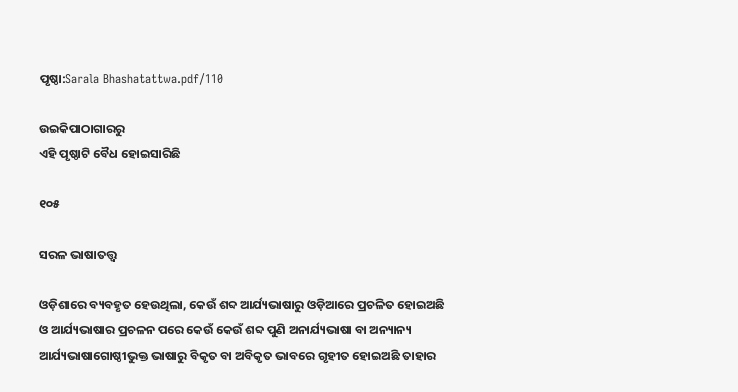ପୃଷ୍ଠା:Sarala Bhashatattwa.pdf/110

ଉଇକିପାଠାଗାର‌ରୁ
ଏହି ପୃଷ୍ଠାଟି ବୈଧ ହୋଇସାରିଛି

୧୦୫

ସରଳ ଭାଷାତତ୍ତ୍ୱ

ଓଡ଼ିଶାରେ ବ୍ୟବହୃତ ହେଉଥିଲା, କେଉଁ ଶବ୍ଦ ଆର୍ଯ୍ୟଭାଷାରୁ ଓଡ଼ିଆରେ ପ୍ରଚଳିତ ହୋଇଅଛି ଓ ଆର୍ଯ୍ୟଭାଷାର ପ୍ରଚଳନ ପରେ କେଉଁ କେଉଁ ଶବ୍ଦ ପୁଣି ଅନାର୍ଯ୍ୟଭାଷା ବା ଅନ୍ୟାନ୍ୟ ଆର୍ଯ୍ୟଭାଷାଗୋଷ୍ଠୀଭୁକ୍ତ ଭାଷାରୁ ବିକୃତ ବା ଅବିକୃତ ଭାବରେ ଗୃହୀତ ହୋଇଅଛି ତାହାର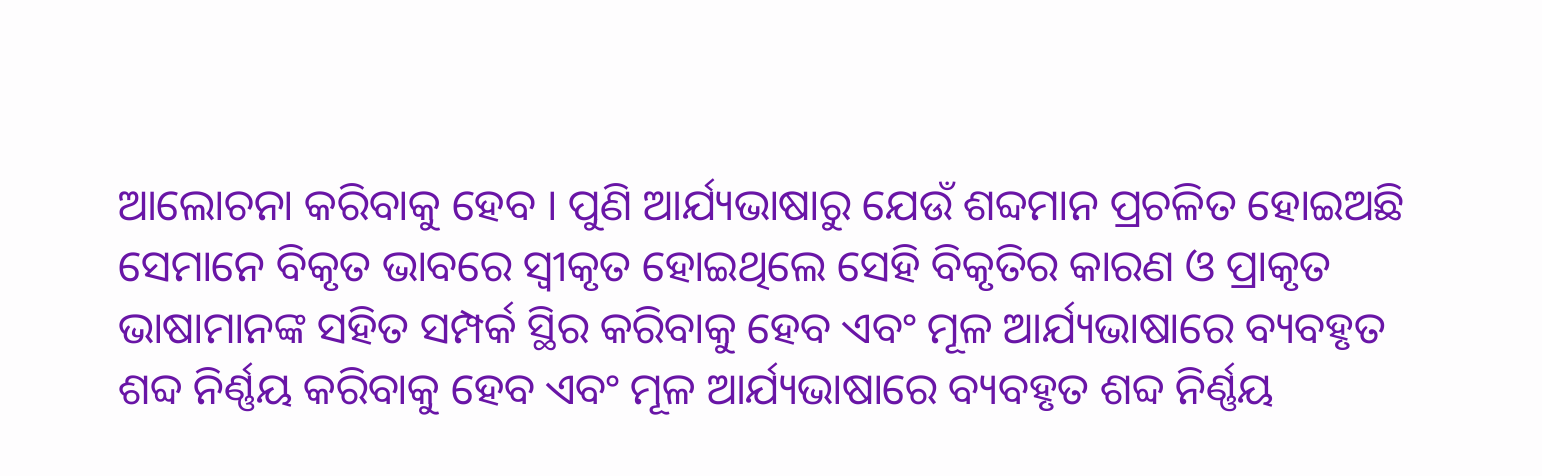ଆଲୋଚନା କରିବାକୁ ହେବ । ପୁଣି ଆର୍ଯ୍ୟଭାଷାରୁ ଯେଉଁ ଶବ୍ଦମାନ ପ୍ରଚଳିତ ହୋଇଅଛି ସେମାନେ ବିକୃତ ଭାବରେ ସ୍ୱୀକୃତ ହୋଇଥିଲେ ସେହି ବିକୃତିର କାରଣ ଓ ପ୍ରାକୃତ ଭାଷାମାନଙ୍କ ସହିତ ସମ୍ପର୍କ ସ୍ଥିର କରିବାକୁ ହେବ ଏବଂ ମୂଳ ଆର୍ଯ୍ୟଭାଷାରେ ବ୍ୟବହୃତ ଶବ୍ଦ ନିର୍ଣ୍ଣୟ କରିବାକୁ ହେବ ଏବଂ ମୂଳ ଆର୍ଯ୍ୟଭାଷାରେ ବ୍ୟବହୃତ ଶବ୍ଦ ନିର୍ଣ୍ଣୟ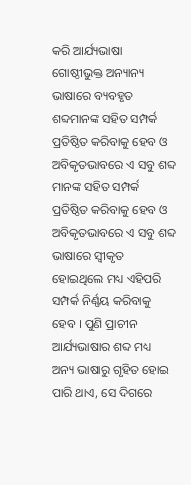କରି ଆର୍ଯ୍ୟଭାଷା ଗୋଷ୍ଠୀଭୁକ୍ତ ଅନ୍ୟାନ୍ୟ ଭାଷାରେ ବ୍ୟବହୃତ ଶବ୍ଦମାନଙ୍କ ସହିତ ସମ୍ପର୍କ ପ୍ରତିଷ୍ଠିତ କରିବାକୁ ହେବ ଓ ଅବିକୃତଭାବରେ ଏ ସବୁ ଶବ୍ଦ ମାନଙ୍କ ସହିତ ସମ୍ପର୍କ ପ୍ରତିଷ୍ଠିତ କରିବାକୁ ହେବ ଓ ଅବିକୃତଭାବରେ ଏ ସବୁ ଶବ୍ଦ ଭାଷାରେ ସ୍ୱୀକୃତ ହୋଇଥିଲେ ମଧ୍ୟ ଏହିପରି ସମ୍ପର୍କ ନିର୍ଣ୍ଣୟ କରିବାକୁ ହେବ । ପୁଣି ପ୍ରାଚୀନ ଆର୍ଯ୍ୟଭାଷାର ଶବ୍ଦ ମଧ୍ୟ ଅନ୍ୟ ଭାଷାରୁ ଗୃହିତ ହୋଇ ପାରି ଥାଏ, ସେ ଦିଗରେ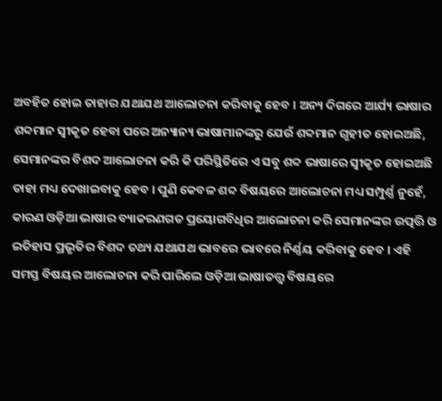ଅବହିତ ହୋଇ ତାହାର ଯଥାଯଥ ଆଲୋଚନା କରିବାକୁ ହେବ । ଅନ୍ୟ ଦିଗରେ ଆର୍ଯ୍ୟ ଭାଷାର ଶବ୍ଦମାନ ସ୍ୱୀକୃତ ହେବା ପରେ ଅନ୍ୟାନ୍ୟ ଭାଷାମାନଙ୍କରୁ ଯେଉଁ ଶବ୍ଦମାନ ଗୃହୀତ ହୋଇଅଛି, ସେମାନଙ୍କର ବିଶଦ ଆଲୋଚନା କରି କି ପରିସ୍ଥିତିରେ ଏ ସବୁ ଶବ୍ଦ ଭାଷାରେ ସ୍ୱୀକୃତ ହୋଇଅଛି ତାହା ମଧ୍ୟ ଦେଖାଇବାକୁ ହେବ । ପୁଣି କେବଳ ଶବ୍ଦ ବିଷୟରେ ଆଲୋଚନା ମଧ୍ୟ ସମ୍ପୁର୍ଣ୍ଣ ନୁହେଁ, କାରଣ ଓଡ଼ିଆ ଭାଷାର ବ୍ୟାକରଣଗତ ପ୍ରୟୋଗବିଧିର ଆଲୋଚନା କରି ସେମାନଙ୍କର ଉତ୍ପତ୍ତି ଓ ଇତିହାସ ପ୍ରଭୃତିର ବିଶଦ ତଥ୍ୟ ଯଥାଯଥ ଭାବରେ ଭାବରେ ନିର୍ଣ୍ଣୟ କରିବାକୁ ହେବ । ଏହି ସମସ୍ତ ବିଷୟର ଆଲୋଚନା କରି ପାରିଲେ ଓଡ଼ିଆ ଭାଷାତତ୍ତ୍ୱ ବିଷୟରେ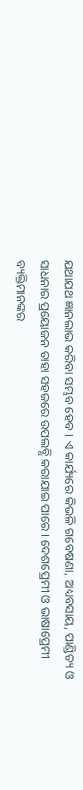ଯଥାଯଥ ଜ୍ଞାନଲାଭ କରିବା ସମ୍ଭବ ହେବ । ଏ କାର୍ଯ୍ୟରେ କିଭଳି ଗବେଷଣା, ଅଧ୍ୟବସାୟ, ପାଣ୍ଡିତ୍ୟ ଓ ସାଧନାର ପ୍ରୟୋଜନ ତାହା ସହଜରେ ଉପଲବ୍ଧି କରାଯାଇ ପାରେ । ଦେଶପ୍ରେମୀ ଓ ଭାଷାପ୍ରେମୀ ବ୍ୟକ୍ତିମାନଙ୍କର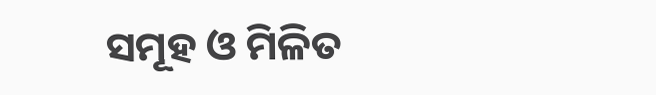ସମୂହ ଓ ମିଳିତ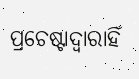ପ୍ରଚେଷ୍ଟାଦ୍ୱାରାହିଁ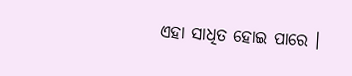ଏହା ସାଧିତ ହୋଇ ପାରେ ।